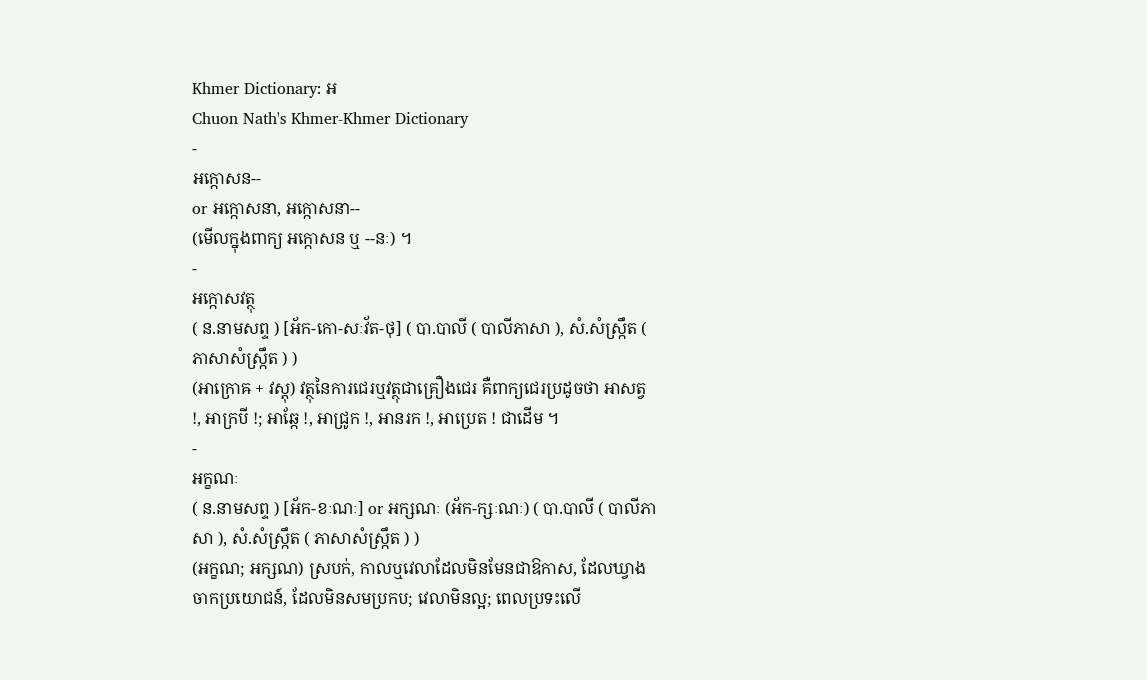Khmer Dictionary: អ
Chuon Nath's Khmer-Khmer Dictionary
-
អក្កោសន--
or អក្កោសនា, អក្កោសនា--
(មើលក្នុងពាក្យ អក្កោសន ឬ --នៈ) ។
-
អក្កោសវត្ថុ
( ន.នាមសព្ទ ) [អ័ក-កោ-សៈវ័ត-ថុ] ( បា.បាលី ( បាលីភាសា ), សំ.សំស្រ្កឹត ( ភាសាសំស្រ្កឹត ) )
(អាក្រោឝ + វស្តុ) វត្ថុនៃការជេរឬវត្ថុជាគ្រឿងជេរ គឺពាក្យជេរប្រដូចថា អាសត្វ !, អាក្របី !; អាឆ្កែ !, អាជ្រូក !, អានរក !, អាប្រេត ! ជាដើម ។
-
អក្ខណៈ
( ន.នាមសព្ទ ) [អ័ក-ខៈណៈ] or អក្សណៈ (អ័ក-ក្សៈណៈ) ( បា.បាលី ( បាលីភាសា ), សំ.សំស្រ្កឹត ( ភាសាសំស្រ្កឹត ) )
(អក្ខណ; អក្សណ) ស្របក់, កាលឬវេលាដែលមិនមែនជាឱកាស, ដែលឃ្វាងចាកប្រយោជន៍, ដែលមិនសមប្រកប; វេលាមិនល្អ; ពេលប្រទះលើ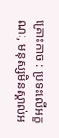គ្រោះកាច : ប្រទះលើអក្ខណៈ, មនុស្សមិនស្គាល់អ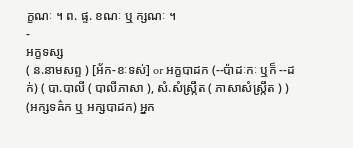ក្ខណៈ ។ ព. ផ្ទ. ខណៈ ឬ ក្សណៈ ។
-
អក្ខទស្ស
( ន.នាមសព្ទ ) [អ័ក-ខៈទស់] or អក្ខបាដក (--ប៉ាដៈកៈ ឬក៏ --ដក់) ( បា.បាលី ( បាលីភាសា ), សំ.សំស្រ្កឹត ( ភាសាសំស្រ្កឹត ) )
(អក្សទឝ៌ក ឬ អក្សបាដក) អ្នក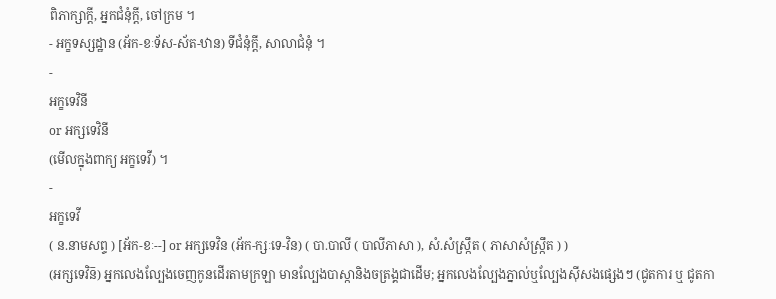ពិភាក្សាក្តី, អ្នកជំនុំក្តី, ចៅក្រម ។
- អក្ខទស្សដ្ឋាន (អ័ក-ខៈទ័ស-ស័ត-ឋាន) ទីជំនុំក្តី, សាលាជំនុំ ។
-
អក្ខទេវិនី
or អក្សទេវិនី
(មើលក្នុងពាក្យ អក្ខទេវី) ។
-
អក្ខទេវី
( ន.នាមសព្ទ ) [អ័ក-ខៈ--] or អក្សទេវិន (អ័ក-ក្សៈទេ-វិន) ( បា.បាលី ( បាលីភាសា ), សំ.សំស្រ្កឹត ( ភាសាសំស្រ្កឹត ) )
(អក្សទេវិន៑) អ្នកលេងល្បែងចេញកូនដើរតាមក្រឡា មានល្បែងបាស្កានិងចត្រង្គជាដើម; អ្នកលេងល្បែងភ្នាល់ឬល្បែងស៊ីសងផ្សេងៗ (ជូតការ ឬ ជូតកា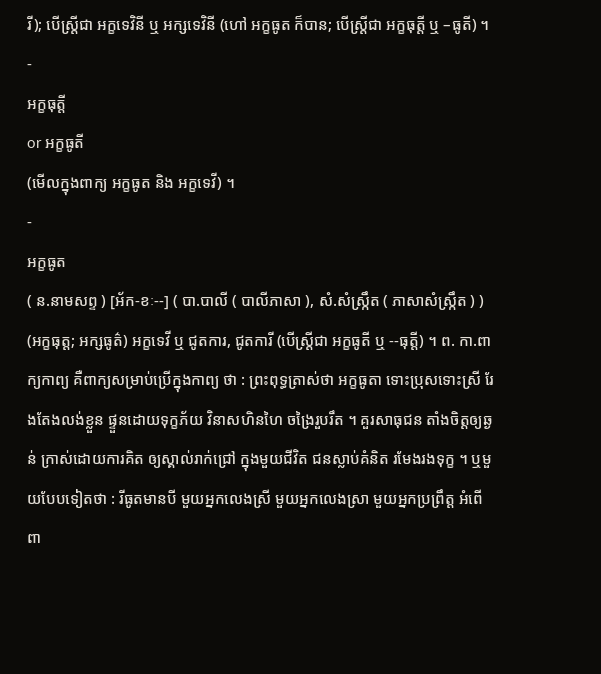រី); បើស្ត្រីជា អក្ខទេវិនី ឬ អក្សទេវិនី (ហៅ អក្ខធូត ក៏បាន; បើស្ត្រីជា អក្ខធុត្តី ឬ –ធូតី) ។
-
អក្ខធុត្តី
or អក្ខធូតី
(មើលក្នុងពាក្យ អក្ខធូត និង អក្ខទេវី) ។
-
អក្ខធូត
( ន.នាមសព្ទ ) [អ័ក-ខៈ--] ( បា.បាលី ( បាលីភាសា ), សំ.សំស្រ្កឹត ( ភាសាសំស្រ្កឹត ) )
(អក្ខធុត្ត; អក្សធូត៌) អក្ខទេវី ឬ ជូតការ, ជូតការី (បើស្ត្រីជា អក្ខធូតី ឬ --ធុត្តី) ។ ព. កា.ពាក្យកាព្យ គឺពាក្យសម្រាប់ប្រើក្នុងកាព្យ ថា : ព្រះពុទ្ធត្រាស់ថា អក្ខធូតា ទោះប្រុសទោះស្រី រែងតែងលង់ខ្លួន ផ្ទួនដោយទុក្ខភ័យ វិនាសហិនហៃ ចង្រៃរួបរឹត ។ គួរសាធុជន តាំងចិត្តឲ្យឆ្ងន់ ក្រាស់ដោយការគិត ឲ្យស្គាល់រាក់ជ្រៅ ក្នុងមួយជីវិត ជនស្លាប់គំនិត រមែងរងទុក្ខ ។ ឬមួយបែបទៀតថា : រីធូតមានបី មួយអ្នកលេងស្រី មួយអ្នកលេងស្រា មួយអ្នកប្រព្រឹត្ត អំពើពា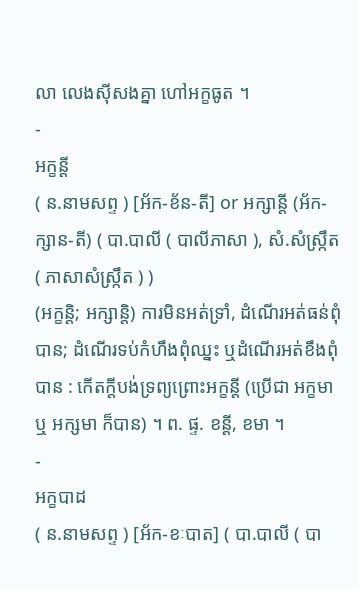លា លេងស៊ីសងគ្នា ហៅអក្ខធូត ។
-
អក្ខន្តី
( ន.នាមសព្ទ ) [អ័ក-ខ័ន-តី] or អក្សាន្តី (អ័ក-ក្សាន-តី) ( បា.បាលី ( បាលីភាសា ), សំ.សំស្រ្កឹត ( ភាសាសំស្រ្កឹត ) )
(អក្ខន្តិ; អក្សាន្តិ) ការមិនអត់ទ្រាំ, ដំណើរអត់ធន់ពុំបាន; ដំណើរទប់កំហឹងពុំឈ្នះ ឬដំណើរអត់ខឹងពុំបាន : កើតក្តីបង់ទ្រព្យព្រោះអក្ខន្តី (ប្រើជា អក្ខមា ឬ អក្សមា ក៏បាន) ។ ព. ផ្ទ. ខន្តី, ខមា ។
-
អក្ខបាដ
( ន.នាមសព្ទ ) [អ័ក-ខៈបាត] ( បា.បាលី ( បា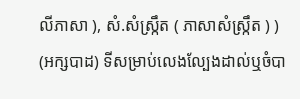លីភាសា ), សំ.សំស្រ្កឹត ( ភាសាសំស្រ្កឹត ) )
(អក្សបាដ) ទីសម្រាប់លេងល្បែងដាល់ឬចំបា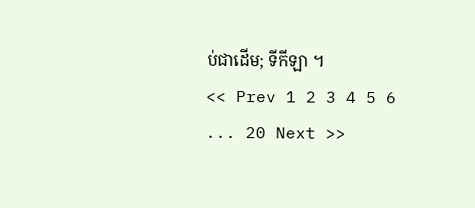ប់ជាដើម; ទីកីឡា ។
<< Prev 1 2 3 4 5 6 ... 20 Next >>